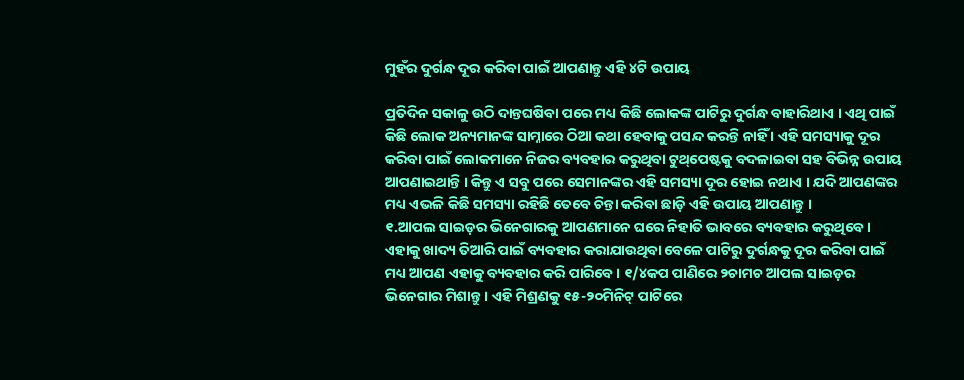ମୁହଁର ଦୁର୍ଗନ୍ଧ ଦୂର କରିବା ପାଇଁ ଆପଣାନ୍ତୁ ଏହି ୪ଟି ଉପାୟ

ପ୍ରତିଦିନ ସକାଳୁ ଉଠି ଦାନ୍ତଘଷିବା ପରେ ମଧ୍ୟ କିଛି ଲୋକଙ୍କ ପାଟିରୁ ଦୁର୍ଗନ୍ଧ ବାହାରିଥାଏ । ଏଥି ପାଇଁ କିଛି ଲୋକ ଅନ୍ୟମାନଙ୍କ ସାମ୍ନାରେ ଠିଆ କଥା ହେବାକୁ ପସନ୍ଦ କରନ୍ତି ନାହିଁ । ଏହି ସମସ୍ୟାକୁ ଦୂର କରିବା ପାଇଁ ଲୋକମାନେ ନିଜର ବ୍ୟବହାର କରୁଥିବା ଟୁଥ୍‌ପେଷ୍ଟକୁ ବଦଳାଇବା ସହ ବିଭିନ୍ନ ଉପାୟ ଆପଣାଇଥାନ୍ତି । କିନ୍ତୁ ଏ ସବୁ ପରେ ସେମାନଙ୍କର ଏହି ସମସ୍ୟା ଦୂର ହୋଇ ନଥାଏ । ଯଦି ଆପଣଙ୍କର ମଧ୍ୟ ଏଭଳି କିଛି ସମସ୍ୟା ରହିଛି ତେବେ ଚିନ୍ତା କରିବା ଛାଡ଼ି ଏହି ଉପାୟ ଆପଣାନ୍ତୁ ।
୧.ଆପଲ ସାଇଡ଼ର ଭିନେଗାରକୁ ଆପଣମାନେ ଘରେ ନିହାତି ଭାବରେ ବ୍ୟବହାର କରୁଥିବେ । ଏହାକୁ ଖାଦ୍ୟ ତିଆରି ପାଇଁ ବ୍ୟବହାର କରାଯାଉଥିବା ବେଳେ ପାଟିରୁ ଦୁର୍ଗନ୍ଧକୁ ଦୂର କରିବା ପାଇଁ ମଧ୍ୟ ଆପଣ ଏହାକୁ ବ୍ୟବହାର କରି ପାରିବେ । ୧/୪କପ ପାଣିରେ ୨ଚାମଚ ଆପଲ ସାଇଡ଼ର ଭିନେଗାର ମିଶାନ୍ତୁ । ଏହି ମିଶ୍ରଣକୁ ୧୫-୨୦ମିନିଟ୍‌ ପାଟିରେ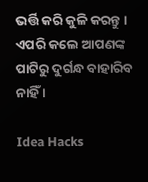ଭର୍ତ୍ତି କରି କୁଳି କରନ୍ତୁ । ଏପରି କଲେ ଆପଣଙ୍କ ପାଟିରୁ ଦୁର୍ଗନ୍ଧ ବାହାରିବ ନାହିଁ ।

Idea Hacks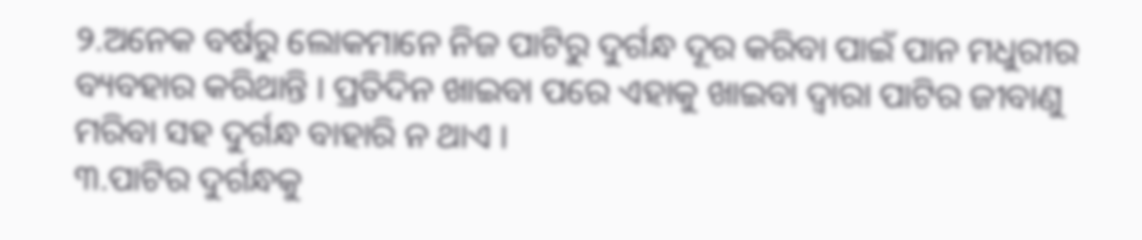୨.ଅନେକ ବର୍ଷରୁ ଲୋକମାନେ ନିଜ ପାଟିରୁ ଦୁର୍ଗନ୍ଧ ଦୂର କରିବା ପାଇଁ ପାନ ମଧୁରୀର ବ୍ୟବହାର କରିଥାନ୍ତି । ପ୍ରତିଦିନ ଖାଇବା ପରେ ଏହାକୁ ଖାଇବା ଦ୍ୱାରା ପାଟିର ଜୀବାଣୁ ମରିବା ସହ ଦୁର୍ଗନ୍ଧ ବାହାରି ନ ଥାଏ ।
୩.ପାଟିର ଦୁର୍ଗନ୍ଧକୁ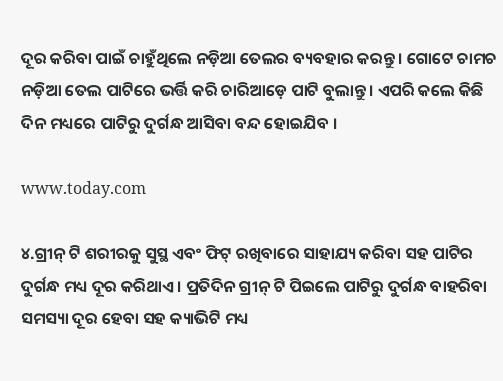ଦୂର କରିବା ପାଇଁ ଚାହୁଁଥିଲେ ନଡ଼ିଆ ତେଲର ବ୍ୟବହାର କରନ୍ତୁ । ଗୋଟେ ଚାମଚ ନଡ଼ିଆ ତେଲ ପାଟିରେ ଭର୍ତ୍ତି କରି ଚାରିଆଡ଼େ ପାଟି ବୁଲାନ୍ତୁ । ଏପରି କଲେ କିଛି ଦିନ ମଧ୍ୟରେ ପାଟିରୁ ଦୁର୍ଗନ୍ଧ ଆସିବା ବନ୍ଦ ହୋଇଯିବ ।

www.today.com

୪.ଗ୍ରୀନ୍‌ ଟି ଶରୀରକୁ ସୁସ୍ଥ ଏବଂ ଫିଟ୍‌ ରଖିବାରେ ସାହାଯ୍ୟ କରିବା ସହ ପାଟିର ଦୁର୍ଗନ୍ଧ ମଧ୍ୟ ଦୂର କରିଥାଏ । ପ୍ରତିଦିନ ଗ୍ରୀନ୍‌ ଟି ପିଇଲେ ପାଟିରୁ ଦୁର୍ଗନ୍ଧ ବାହରିବା ସମସ୍ୟା ଦୂର ହେବା ସହ କ୍ୟାଭିଟି ମଧ୍ୟ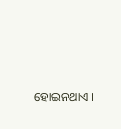ହୋଇନଥାଏ ।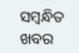ସମ୍ବନ୍ଧିତ ଖବର